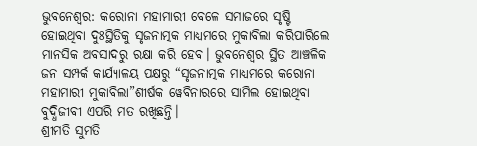ଭୁବନେଶ୍ୱର: କରୋନା ମହାମାରୀ ବେଳେ ସମାଜରେ ସୃଷ୍ଟି ହୋଇଥିବା ଦୁଃସ୍ଥିତିକୁ ସୃଜନାତ୍ମକ ମାଧ୍ୟମରେ ମୁକାବିଲା କରିପାରିଲେ ମାନସିକ ଅବସାଦରୁ ରକ୍ଷା କରି ହେବ। ଭୁବନେଶ୍ୱର ସ୍ଥିତ ଆଞ୍ଚଳିକ ଜନ ସମ୍ପର୍କ କାର୍ଯ୍ୟାଳୟ ପକ୍ଷରୁ “ସୃଜନାତ୍ମକ ମାଧ୍ୟମରେ କରୋନା ମହାମାରୀ ମୁକାବିଲା”ଶୀର୍ଷକ ୱେବିନାରରେ ସାମିଲ ହୋଇଥିବା ବୁଦ୍ଧିଜୀବୀ ଏପରି ମତ ରଖିଛନ୍ତି।
ଶ୍ରୀମତି ସୁମତି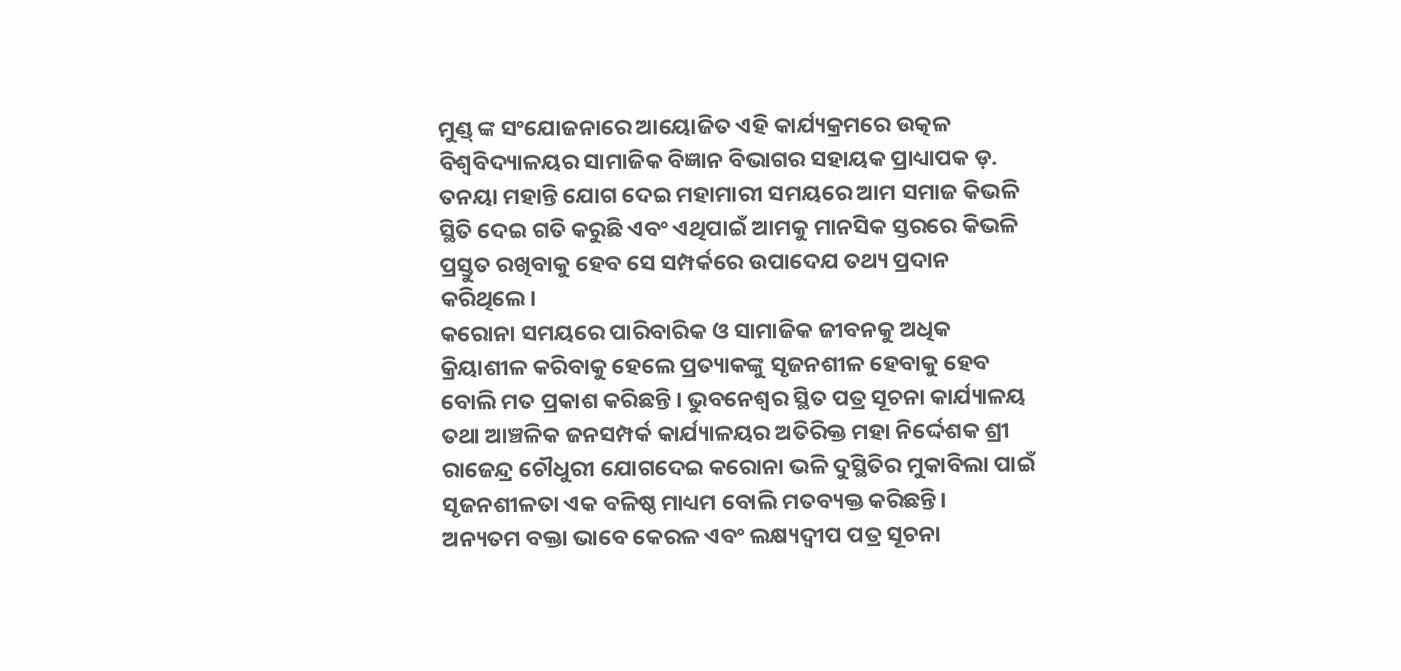ମୁଣ୍ଡ୍ ଙ୍କ ସଂଯୋଜନାରେ ଆୟୋଜିତ ଏହି କାର୍ଯ୍ୟକ୍ରମରେ ଉତ୍କଳ ବିଶ୍ଵବିଦ୍ୟାଳୟର ସାମାଜିକ ବିଜ୍ଞାନ ବିଭାଗର ସହାୟକ ପ୍ରାଧ୍ୟାପକ ଡ଼. ତନୟା ମହାନ୍ତି ଯୋଗ ଦେଇ ମହାମାରୀ ସମୟରେ ଆମ ସମାଜ କିଭଳି ସ୍ଥିତି ଦେଇ ଗତି କରୁଛି ଏବଂ ଏଥିପାଇଁ ଆମକୁ ମାନସିକ ସ୍ତରରେ କିଭଳି ପ୍ରସ୍ତୁତ ରଖିବାକୁ ହେବ ସେ ସମ୍ପର୍କରେ ଉପାଦେଯ ତଥ୍ୟ ପ୍ରଦାନ କରିଥିଲେ।
କରୋନା ସମୟରେ ପାରିବାରିକ ଓ ସାମାଜିକ ଜୀବନକୁ ଅଧିକ କ୍ରିୟାଶୀଳ କରିବାକୁ ହେଲେ ପ୍ରତ୍ୟାକଙ୍କୁ ସୃଜନଶୀଳ ହେବାକୁ ହେବ ବୋଲି ମତ ପ୍ରକାଶ କରିଛନ୍ତି । ଭୁବନେଶ୍ୱର ସ୍ଥିତ ପତ୍ର ସୂଚନା କାର୍ଯ୍ୟାଳୟ ତଥା ଆଞ୍ଚଳିକ ଜନସମ୍ପର୍କ କାର୍ଯ୍ୟାଳୟର ଅତିରିକ୍ତ ମହା ନିର୍ଦ୍ଦେଶକ ଶ୍ରୀ ରାଜେନ୍ଦ୍ର ଚୌଧୁରୀ ଯୋଗଦେଇ କରୋନା ଭଳି ଦୁସ୍ଥିତିର ମୁକାବିଲା ପାଇଁ ସୃଜନଶୀଳତା ଏକ ବଳିଷ୍ଠ ମାଧ୍ୟମ ବୋଲି ମତବ୍ୟକ୍ତ କରିଛନ୍ତି।
ଅନ୍ୟତମ ବକ୍ତା ଭାବେ କେରଳ ଏବଂ ଲକ୍ଷ୍ୟଦ୍ଵୀପ ପତ୍ର ସୂଚନା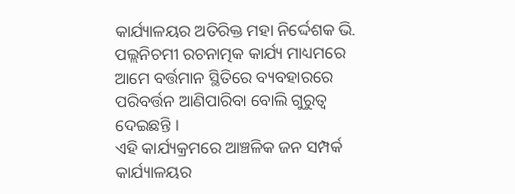କାର୍ଯ୍ୟାଳୟର ଅତିରିକ୍ତ ମହା ନିର୍ଦ୍ଦେଶକ ଭି. ପଲ୍ଲନିଚମୀ ରଚନାତ୍ମକ କାର୍ଯ୍ୟ ମାଧ୍ୟମରେ ଆମେ ବର୍ତ୍ତମାନ ସ୍ଥିତିରେ ବ୍ୟବହାରରେ ପରିବର୍ତ୍ତନ ଆଣିପାରିବା ବୋଲି ଗୁରୁତ୍ଵ ଦେଇଛନ୍ତି ।
ଏହି କାର୍ଯ୍ୟକ୍ରମରେ ଆଞ୍ଚଳିକ ଜନ ସମ୍ପର୍କ କାର୍ଯ୍ୟାଳୟର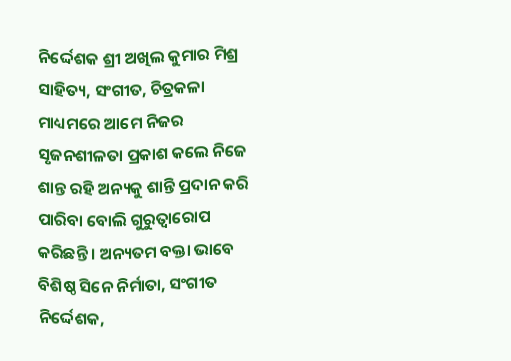ନିର୍ଦ୍ଦେଶକ ଶ୍ରୀ ଅଖିଲ କୁମାର ମିଶ୍ର ସାହିତ୍ୟ, ସଂଗୀତ, ଚିତ୍ରକଳା ମାଧ୍ୟମରେ ଆମେ ନିଜର ସୃଜନଶୀଳତା ପ୍ରକାଶ କଲେ ନିଜେ ଶାନ୍ତ ରହି ଅନ୍ୟକୁ ଶାନ୍ତି ପ୍ରଦାନ କରି ପାରିବା ବୋଲି ଗୁରୁତ୍ଵାରୋପ କରିଛନ୍ତି । ଅନ୍ୟତମ ବକ୍ତା ଭାବେ ବିଶିଷ୍ଠ ସିନେ ନିର୍ମାତା, ସଂଗୀତ ନିର୍ଦ୍ଦେଶକ,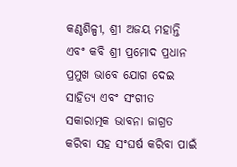କଣ୍ଠଶିଳ୍ପୀ, ଶ୍ରୀ ଅଜୟ ମହାନ୍ତି ଏବଂ କବି ଶ୍ରୀ ପ୍ରମୋଦ ପ୍ରଧାନ ପ୍ରମୁଖ ଭାବେ ଯୋଗ ଦେଇ ସାହିତ୍ୟ ଏବଂ ସଂଗୀତ ସକାରାତ୍ମକ ଭାବନା ଜାଗ୍ରତ କରିବା ସହ ସଂଘର୍ଷ କରିବା ପାଇଁ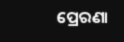ପ୍ରେରଣା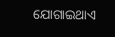ଯୋଗାଇଥାଏ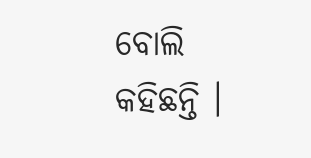ବୋଲି କହିଛନ୍ତି ।